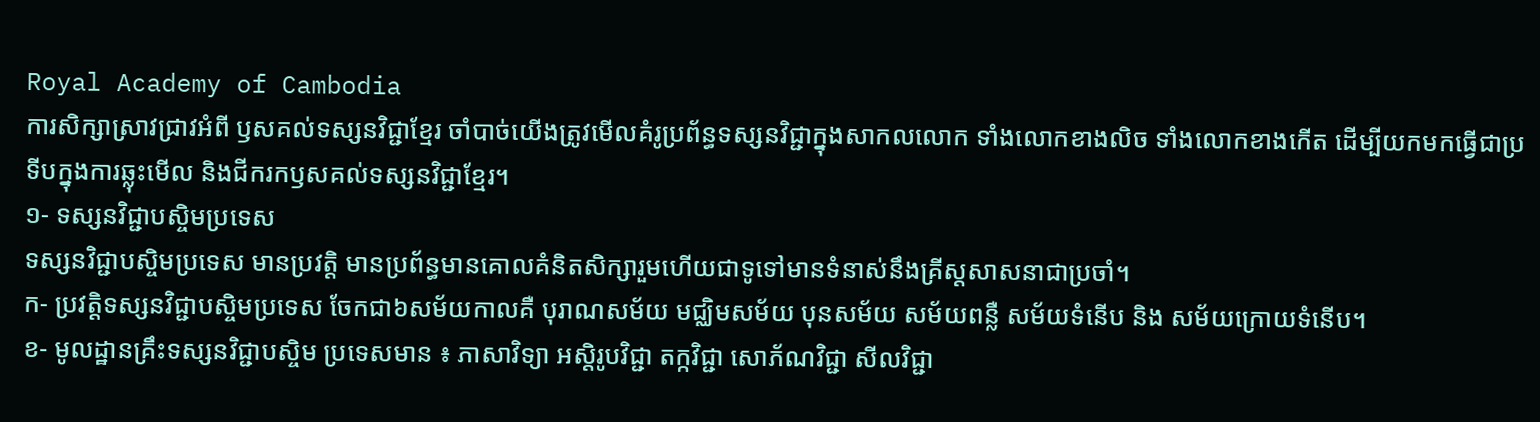Royal Academy of Cambodia
ការសិក្សាស្រាវជ្រាវអំពី ឫសគល់ទស្សនវិជ្ជាខ្មែរ ចាំបាច់យើងត្រូវមើលគំរូប្រព័ន្ធទស្សនវិជ្ជាក្នុងសាកលលោក ទាំងលោកខាងលិច ទាំងលោកខាងកើត ដើម្បីយកមកធ្វើជាប្រទីបក្នុងការឆ្លុះមើល និងជីករកឫសគល់ទស្សនវិជ្ជាខ្មែរ។
១- ទស្សនវិជ្ជាបស្ចិមប្រទេស
ទស្សនវិជ្ជាបស្ចិមប្រទេស មានប្រវត្តិ មានប្រព័ន្ធមានគោលគំនិតសិក្សារួមហើយជាទូទៅមានទំនាស់នឹងគ្រីស្តសាសនាជាប្រចាំ។
ក- ប្រវត្តិទស្សនវិជ្ជាបស្ចិមប្រទេស ចែកជា៦សម័យកាលគឺ បុរាណសម័យ មជ្ឈិមសម័យ បុនសម័យ សម័យពន្លឺ សម័យទំនើប និង សម័យក្រោយទំនើប។
ខ- មូលដ្ឋានគ្រឹះទស្សនវិជ្ជាបស្ចិម ប្រទេសមាន ៖ ភាសាវិទ្យា អស្តិរូបវិជ្ជា តក្កវិជ្ជា សោភ័ណវិជ្ជា សីលវិជ្ជា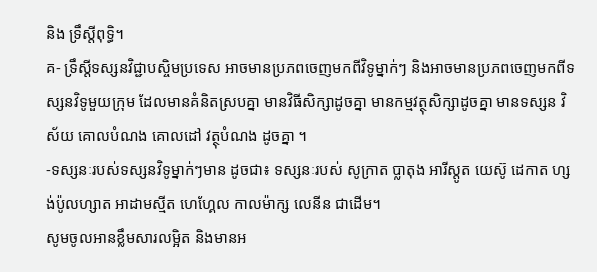និង ទ្រឹស្តីពុទ្ធិ។
គ- ទ្រឹស្តីទស្សនវិជ្ជាបស្ចិមប្រទេស អាចមានប្រភពចេញមកពីវិទូម្នាក់ៗ និងអាចមានប្រភពចេញមកពីទស្សនវិទូមួយក្រុម ដែលមានគំនិតស្របគ្នា មានវិធីសិក្សាដូចគ្នា មានកម្មវត្ថុសិក្សាដូចគ្នា មានទស្សន វិស័យ គោលបំណង គោលដៅ វត្ថុបំណង ដូចគ្នា ។
-ទស្សនៈរបស់ទស្សនវិទូម្នាក់ៗមាន ដូចជា៖ ទស្សនៈរបស់ សូក្រាត ប្លាតុង អារីស្តូត យេស៊ូ ដេកាត ហ្សង់ប៉ូលហ្សាត អាដាមស្មីត ហេហ្គែល កាលម៉ាក្ស លេនីន ជាដើម។
សូមចូលអានខ្លឹមសារលម្អិត និងមានអ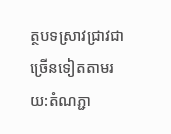ត្ថបទស្រាវជ្រាវជាច្រើនទៀតតាមរយ:តំណភ្ជា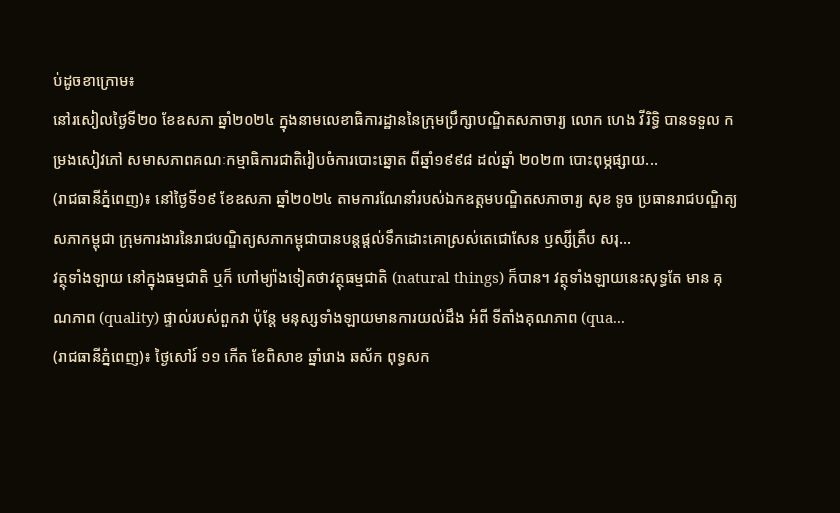ប់ដូចខាក្រោម៖
នៅរសៀលថ្ងៃទី២០ ខែឧសភា ឆ្នាំ២០២៤ ក្នុងនាមលេខាធិការដ្ឋាននៃក្រុមប្រឹក្សាបណ្ឌិតសភាចារ្យ លោក ហេង វីរិទ្ធិ បានទទួល កម្រងសៀវភៅ សមាសភាពគណៈកម្មាធិការជាតិរៀបចំការបោះឆ្នោត ពីឆ្នាំ១៩៩៨ ដល់ឆ្នាំ ២០២៣ បោះពុម្ភផ្សាយ...
(រាជធានីភ្នំពេញ)៖ នៅថ្ងៃទី១៩ ខែឧសភា ឆ្នាំ២០២៤ តាមការណែនាំរបស់ឯកឧត្ដមបណ្ឌិតសភាចារ្យ សុខ ទូច ប្រធានរាជបណ្ឌិត្យសភាកម្ពុជា ក្រុមការងារនៃរាជបណ្ឌិត្យសភាកម្ពុជាបានបន្តផ្ដល់ទឹកដោះគោស្រស់តេជោសែន ឫស្សីត្រឹប សរុ...
វត្ថុទាំងឡាយ នៅក្នុងធម្មជាតិ ឬក៏ ហៅម្យ៉ាងទៀតថាវត្ថុធម្មជាតិ (natural things) ក៏បាន។ វត្ថុទាំងឡាយនេះសុទ្ធតែ មាន គុណភាព (quality) ផ្ទាល់របស់ពួកវា ប៉ុន្តែ មនុស្សទាំងឡាយមានការយល់ដឹង អំពី ទីតាំងគុណភាព (qua...
(រាជធានីភ្នំពេញ)៖ ថ្ងៃសៅរ៍ ១១ កើត ខែពិសាខ ឆ្នាំរោង ឆស័ក ពុទ្ធសក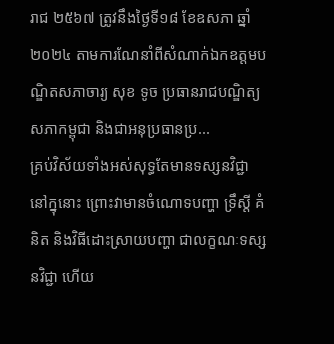រាជ ២៥៦៧ ត្រូវនឹងថ្ងៃទី១៨ ខែឧសភា ឆ្នាំ២០២៤ តាមការណែនាំពីសំណាក់ឯកឧត្ដមបណ្ឌិតសភាចារ្យ សុខ ទូច ប្រធានរាជបណ្ឌិត្យសភាកម្ពុជា និងជាអនុប្រធានប្រ...
គ្រប់វិស័យទាំងអស់សុទ្ធតែមានទស្សនវិជ្ជានៅក្នុនោះ ព្រោះវាមានចំណោទបញ្ហា ទ្រឹស្តី គំនិត និងវិធីដោះស្រាយបញ្ហា ជាលក្ខណៈទស្សនវិជ្ជា ហើយ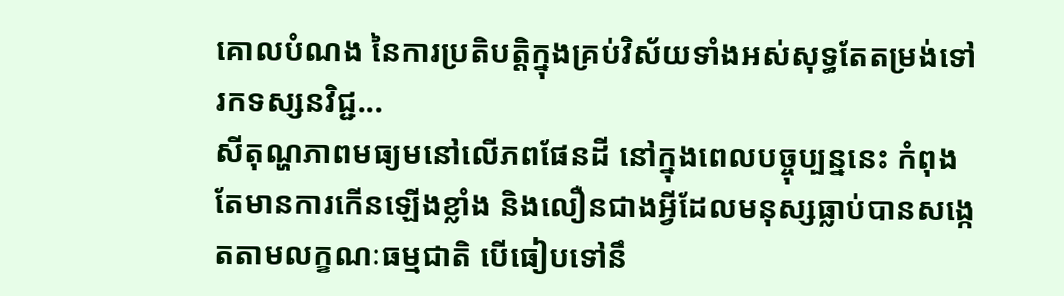គោលបំណង នៃការប្រតិបត្តិក្នុងគ្រប់វិស័យទាំងអស់សុទ្ធតែតម្រង់ទៅរកទស្សនវិជ្ជ...
សីតុណ្ហភាពមធ្យមនៅលើភពផែនដី នៅក្នុងពេលបច្ចុប្បន្ននេះ កំពុងតែមានការកើនឡើងខ្លាំង និងលឿនជាងអ្វីដែលមនុស្សធ្លាប់បានសង្កេតតាមលក្ខណៈធម្មជាតិ បើធៀបទៅនឹ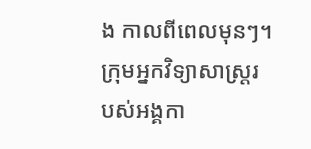ង កាលពីពេលមុនៗ។ ក្រុមអ្នកវិទ្យាសាស្រ្តរបស់អង្គកា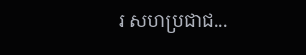រ សហប្រជាជ...